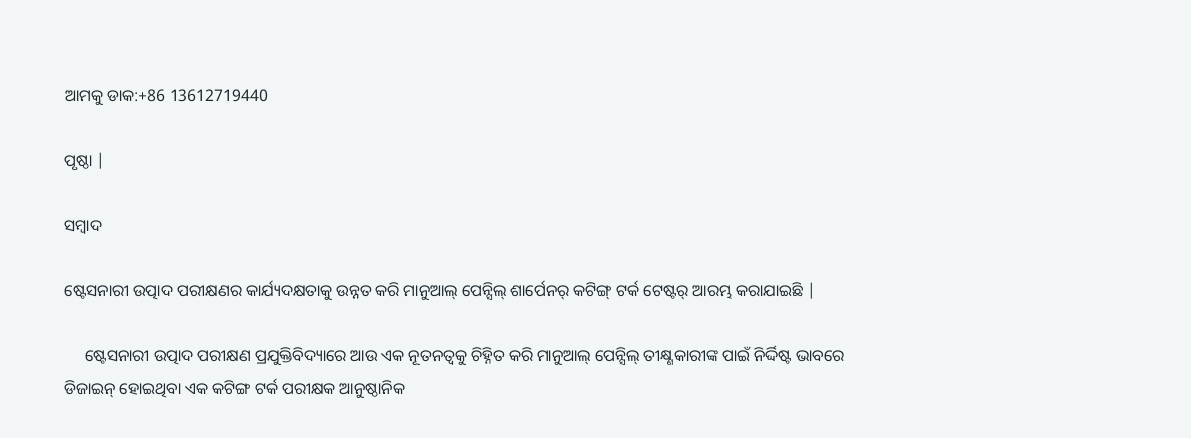ଆମକୁ ଡାକ:+86 13612719440

ପୃଷ୍ଠା |

ସମ୍ବାଦ

ଷ୍ଟେସନାରୀ ଉତ୍ପାଦ ପରୀକ୍ଷଣର କାର୍ଯ୍ୟଦକ୍ଷତାକୁ ଉନ୍ନତ କରି ମାନୁଆଲ୍ ପେନ୍ସିଲ୍ ଶାର୍ପେନର୍ କଟିଙ୍ଗ୍ ଟର୍କ ଟେଷ୍ଟର୍ ଆରମ୍ଭ କରାଯାଇଛି |

     ଷ୍ଟେସନାରୀ ଉତ୍ପାଦ ପରୀକ୍ଷଣ ପ୍ରଯୁକ୍ତିବିଦ୍ୟାରେ ଆଉ ଏକ ନୂତନତ୍ୱକୁ ଚିହ୍ନିତ କରି ମାନୁଆଲ୍ ପେନ୍ସିଲ୍ ତୀକ୍ଷ୍ଣକାରୀଙ୍କ ପାଇଁ ନିର୍ଦ୍ଦିଷ୍ଟ ଭାବରେ ଡିଜାଇନ୍ ହୋଇଥିବା ଏକ କଟିଙ୍ଗ ଟର୍କ ପରୀକ୍ଷକ ଆନୁଷ୍ଠାନିକ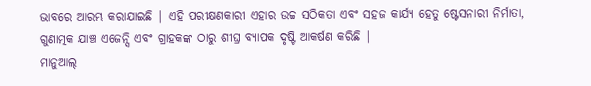ଭାବରେ ଆରମ୍ଭ କରାଯାଇଛି | ଏହି ପରୀକ୍ଷଣକାରୀ ଏହାର ଉଚ୍ଚ ସଠିକତା ଏବଂ ସହଜ କାର୍ଯ୍ୟ ହେତୁ ଷ୍ଟେସନାରୀ ନିର୍ମାତା, ଗୁଣାତ୍ମକ ଯାଞ୍ଚ ଏଜେନ୍ସି ଏବଂ ଗ୍ରାହକଙ୍କ ଠାରୁ ଶୀଘ୍ର ବ୍ୟାପକ ଦୃଷ୍ଟି ଆକର୍ଷଣ କରିଛି |
ମାନୁଆଲ୍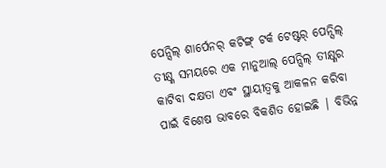ପେନ୍ସିଲ୍ ଶାର୍ପେନର୍ କଟିଙ୍ଗ୍ ଟର୍କ ଟେଷ୍ଟର୍ ପେନ୍ସିଲ୍ ତୀକ୍ଷ୍ଣ ସମୟରେ ଏକ ମାନୁଆଲ୍ ପେନ୍ସିଲ୍ ତୀକ୍ଷ୍ଣର କାଟିବା ଦକ୍ଷତା ଏବଂ ସ୍ଥାୟୀତ୍ୱକୁ ଆକଳନ କରିବା ପାଇଁ ବିଶେଷ ଭାବରେ ବିକଶିତ ହୋଇଛି | ବିଭିନ୍ନ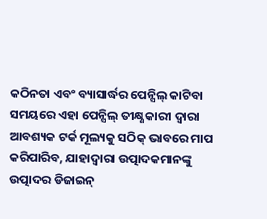କଠିନତା ଏବଂ ବ୍ୟାସାର୍ଦ୍ଧର ପେନ୍ସିଲ୍ କାଟିବା ସମୟରେ ଏହା ପେନ୍ସିଲ୍ ତୀକ୍ଷ୍ଣକାରୀ ଦ୍ୱାରା ଆବଶ୍ୟକ ଟର୍କ ମୂଲ୍ୟକୁ ସଠିକ୍ ଭାବରେ ମାପ କରିପାରିବ, ଯାହାଦ୍ୱାରା ଉତ୍ପାଦକମାନଙ୍କୁ ଉତ୍ପାଦର ଡିଜାଇନ୍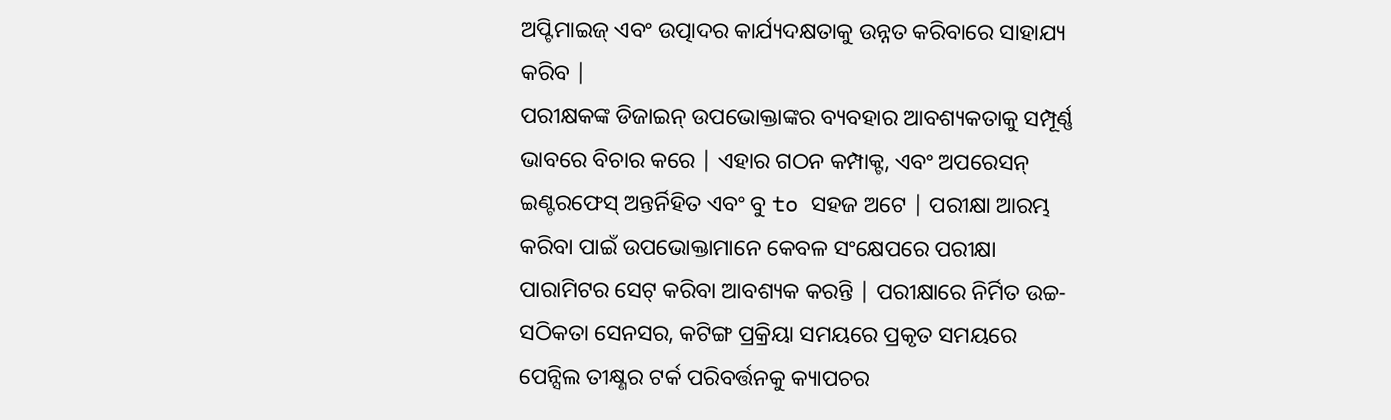ଅପ୍ଟିମାଇଜ୍ ଏବଂ ଉତ୍ପାଦର କାର୍ଯ୍ୟଦକ୍ଷତାକୁ ଉନ୍ନତ କରିବାରେ ସାହାଯ୍ୟ କରିବ |
ପରୀକ୍ଷକଙ୍କ ଡିଜାଇନ୍ ଉପଭୋକ୍ତାଙ୍କର ବ୍ୟବହାର ଆବଶ୍ୟକତାକୁ ସମ୍ପୂର୍ଣ୍ଣ ଭାବରେ ବିଚାର କରେ | ଏହାର ଗଠନ କମ୍ପାକ୍ଟ, ଏବଂ ଅପରେସନ୍ ଇଣ୍ଟରଫେସ୍ ଅନ୍ତର୍ନିହିତ ଏବଂ ବୁ to ସହଜ ଅଟେ | ପରୀକ୍ଷା ଆରମ୍ଭ କରିବା ପାଇଁ ଉପଭୋକ୍ତାମାନେ କେବଳ ସଂକ୍ଷେପରେ ପରୀକ୍ଷା ପାରାମିଟର ସେଟ୍ କରିବା ଆବଶ୍ୟକ କରନ୍ତି | ପରୀକ୍ଷାରେ ନିର୍ମିତ ଉଚ୍ଚ-ସଠିକତା ସେନସର, କଟିଙ୍ଗ ପ୍ରକ୍ରିୟା ସମୟରେ ପ୍ରକୃତ ସମୟରେ ପେନ୍ସିଲ ତୀକ୍ଷ୍ଣର ଟର୍କ ପରିବର୍ତ୍ତନକୁ କ୍ୟାପଚର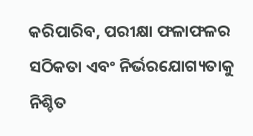କରିପାରିବ, ପରୀକ୍ଷା ଫଳାଫଳର ସଠିକତା ଏବଂ ନିର୍ଭରଯୋଗ୍ୟତାକୁ ନିଶ୍ଚିତ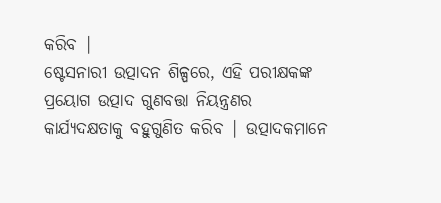କରିବ |
ଷ୍ଟେସନାରୀ ଉତ୍ପାଦନ ଶିଳ୍ପରେ, ଏହି ପରୀକ୍ଷକଙ୍କ ପ୍ରୟୋଗ ଉତ୍ପାଦ ଗୁଣବତ୍ତା ନିୟନ୍ତ୍ରଣର କାର୍ଯ୍ୟଦକ୍ଷତାକୁ ବହୁଗୁଣିତ କରିବ | ଉତ୍ପାଦକମାନେ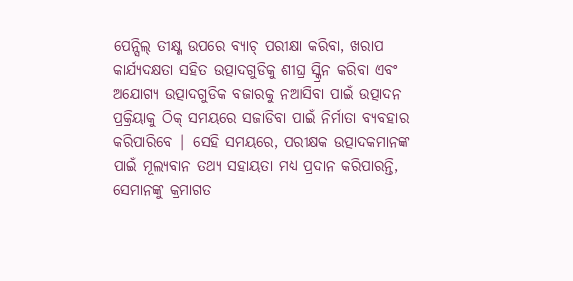ପେନ୍ସିଲ୍ ତୀକ୍ଷ୍ଣ ଉପରେ ବ୍ୟାଚ୍ ପରୀକ୍ଷା କରିବା, ଖରାପ କାର୍ଯ୍ୟଦକ୍ଷତା ସହିତ ଉତ୍ପାଦଗୁଡିକୁ ଶୀଘ୍ର ସ୍କ୍ରିନ କରିବା ଏବଂ ଅଯୋଗ୍ୟ ଉତ୍ପାଦଗୁଡିକ ବଜାରକୁ ନଆସିବା ପାଇଁ ଉତ୍ପାଦନ ପ୍ରକ୍ରିୟାକୁ ଠିକ୍ ସମୟରେ ସଜାଡିବା ପାଇଁ ନିର୍ମାତା ବ୍ୟବହାର କରିପାରିବେ | ସେହି ସମୟରେ, ପରୀକ୍ଷକ ଉତ୍ପାଦକମାନଙ୍କ ପାଇଁ ମୂଲ୍ୟବାନ ତଥ୍ୟ ସହାୟତା ମଧ୍ୟ ପ୍ରଦାନ କରିପାରନ୍ତି, ସେମାନଙ୍କୁ କ୍ରମାଗତ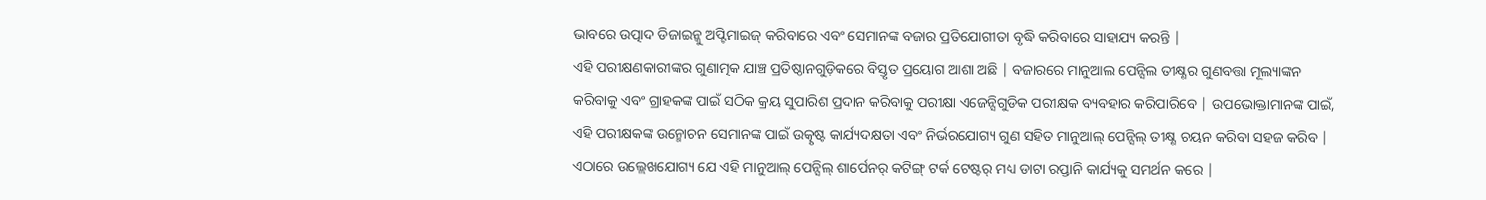ଭାବରେ ଉତ୍ପାଦ ଡିଜାଇନ୍କୁ ଅପ୍ଟିମାଇଜ୍ କରିବାରେ ଏବଂ ସେମାନଙ୍କ ବଜାର ପ୍ରତିଯୋଗୀତା ବୃଦ୍ଧି କରିବାରେ ସାହାଯ୍ୟ କରନ୍ତି |
ଏହି ପରୀକ୍ଷଣକାରୀଙ୍କର ଗୁଣାତ୍ମକ ଯାଞ୍ଚ ପ୍ରତିଷ୍ଠାନଗୁଡ଼ିକରେ ବିସ୍ତୃତ ପ୍ରୟୋଗ ଆଶା ଅଛି | ବଜାରରେ ମାନୁଆଲ ପେନ୍ସିଲ ତୀକ୍ଷ୍ଣର ଗୁଣବତ୍ତା ମୂଲ୍ୟାଙ୍କନ କରିବାକୁ ଏବଂ ଗ୍ରାହକଙ୍କ ପାଇଁ ସଠିକ କ୍ରୟ ସୁପାରିଶ ପ୍ରଦାନ କରିବାକୁ ପରୀକ୍ଷା ଏଜେନ୍ସିଗୁଡିକ ପରୀକ୍ଷକ ବ୍ୟବହାର କରିପାରିବେ | ଉପଭୋକ୍ତାମାନଙ୍କ ପାଇଁ, ଏହି ପରୀକ୍ଷକଙ୍କ ଉନ୍ମୋଚନ ସେମାନଙ୍କ ପାଇଁ ଉତ୍କୃଷ୍ଟ କାର୍ଯ୍ୟଦକ୍ଷତା ଏବଂ ନିର୍ଭରଯୋଗ୍ୟ ଗୁଣ ସହିତ ମାନୁଆଲ୍ ପେନ୍ସିଲ୍ ତୀକ୍ଷ୍ଣ ଚୟନ କରିବା ସହଜ କରିବ |
ଏଠାରେ ଉଲ୍ଲେଖଯୋଗ୍ୟ ଯେ ଏହି ମାନୁଆଲ୍ ପେନ୍ସିଲ୍ ଶାର୍ପେନର୍ କଟିଙ୍ଗ୍ ଟର୍କ ଟେଷ୍ଟର୍ ମଧ୍ୟ ଡାଟା ରପ୍ତାନି କାର୍ଯ୍ୟକୁ ସମର୍ଥନ କରେ |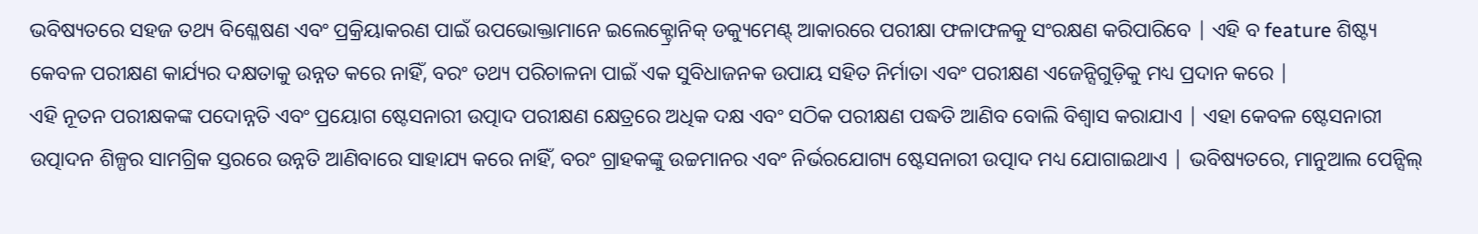ଭବିଷ୍ୟତରେ ସହଜ ତଥ୍ୟ ବିଶ୍ଳେଷଣ ଏବଂ ପ୍ରକ୍ରିୟାକରଣ ପାଇଁ ଉପଭୋକ୍ତାମାନେ ଇଲେକ୍ଟ୍ରୋନିକ୍ ଡକ୍ୟୁମେଣ୍ଟ୍ ଆକାରରେ ପରୀକ୍ଷା ଫଳାଫଳକୁ ସଂରକ୍ଷଣ କରିପାରିବେ | ଏହି ବ feature ଶିଷ୍ଟ୍ୟ କେବଳ ପରୀକ୍ଷଣ କାର୍ଯ୍ୟର ଦକ୍ଷତାକୁ ଉନ୍ନତ କରେ ନାହିଁ, ବରଂ ତଥ୍ୟ ପରିଚାଳନା ପାଇଁ ଏକ ସୁବିଧାଜନକ ଉପାୟ ସହିତ ନିର୍ମାତା ଏବଂ ପରୀକ୍ଷଣ ଏଜେନ୍ସିଗୁଡ଼ିକୁ ମଧ୍ୟ ପ୍ରଦାନ କରେ |
ଏହି ନୂତନ ପରୀକ୍ଷକଙ୍କ ପଦୋନ୍ନତି ଏବଂ ପ୍ରୟୋଗ ଷ୍ଟେସନାରୀ ଉତ୍ପାଦ ପରୀକ୍ଷଣ କ୍ଷେତ୍ରରେ ଅଧିକ ଦକ୍ଷ ଏବଂ ସଠିକ ପରୀକ୍ଷଣ ପଦ୍ଧତି ଆଣିବ ବୋଲି ବିଶ୍ୱାସ କରାଯାଏ | ଏହା କେବଳ ଷ୍ଟେସନାରୀ ଉତ୍ପାଦନ ଶିଳ୍ପର ସାମଗ୍ରିକ ସ୍ତରରେ ଉନ୍ନତି ଆଣିବାରେ ସାହାଯ୍ୟ କରେ ନାହିଁ, ବରଂ ଗ୍ରାହକଙ୍କୁ ଉଚ୍ଚମାନର ଏବଂ ନିର୍ଭରଯୋଗ୍ୟ ଷ୍ଟେସନାରୀ ଉତ୍ପାଦ ମଧ୍ୟ ଯୋଗାଇଥାଏ | ଭବିଷ୍ୟତରେ, ମାନୁଆଲ ପେନ୍ସିଲ୍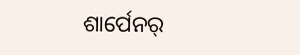ଶାର୍ପେନର୍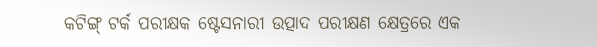କଟିଙ୍ଗ୍ ଟର୍କ ପରୀକ୍ଷକ ଷ୍ଟେସନାରୀ ଉତ୍ପାଦ ପରୀକ୍ଷଣ କ୍ଷେତ୍ରରେ ଏକ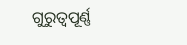ଗୁରୁତ୍ୱପୂର୍ଣ୍ଣ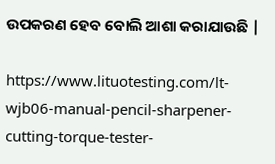ଉପକରଣ ହେବ ବୋଲି ଆଶା କରାଯାଉଛି |

https://www.lituotesting.com/lt-wjb06-manual-pencil-sharpener-cutting-torque-tester-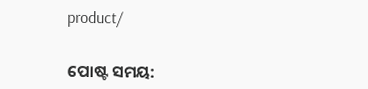product/


ପୋଷ୍ଟ ସମୟ: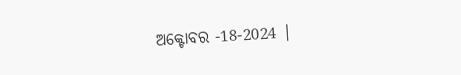ଅକ୍ଟୋବର -18-2024 |